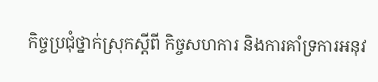កិច្ចប្រជុំថ្នាក់ស្រុកស្តីពី កិច្ចសហការ និងការគាំទ្រការអនុវ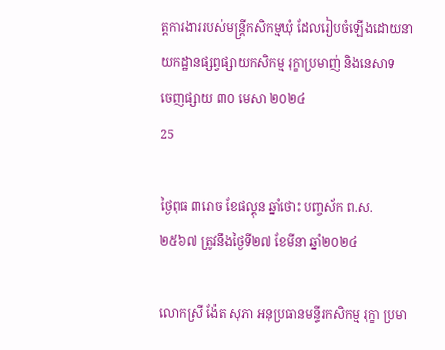ត្តការងាររបស់មន្ត្រីកសិកម្មឃុំ ដែលរៀបចំឡើងដោយនាយកដ្ឋានផ្សព្វផ្សាយកសិកម្ម រុក្ខាប្រមាញ់ និងនេសាទ
ចេញផ្សាយ ៣០ មេសា ២០២៤
25

ថ្ងៃពុធ ៣រោច ខែផល្គុន ឆ្នាំថោះ បញ្ចស័ក ព.ស. ២៥៦៧ ត្រូវនឹងថ្ងៃទី២៧ ខែមីនា ឆ្នាំ២០២៤

លោកស្រី ង៉ែត សុភា អនុប្រធានមន្ទីរកសិកម្ម រុក្ខា ប្រមា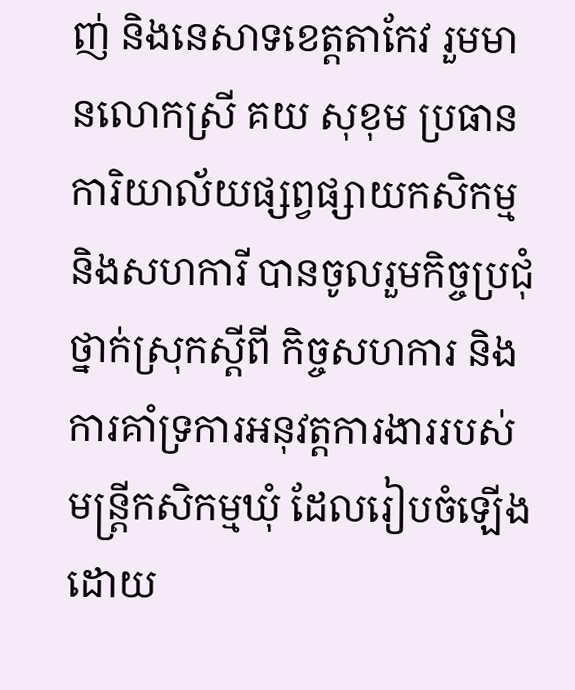ញ់ និងនេសាទខេត្តតាកែវ រួមមានលោកស្រី គយ សុខុម ប្រធានការិយាល័យផ្សព្វផ្សាយកសិកម្ម និងសហការី បានចូលរួមកិច្ចប្រជុំថ្នាក់ស្រុកស្តីពី កិច្ចសហការ និងការគាំទ្រការអនុវត្តការងាររបស់មន្ត្រីកសិកម្មឃុំ ដែលរៀបចំឡើងដោយ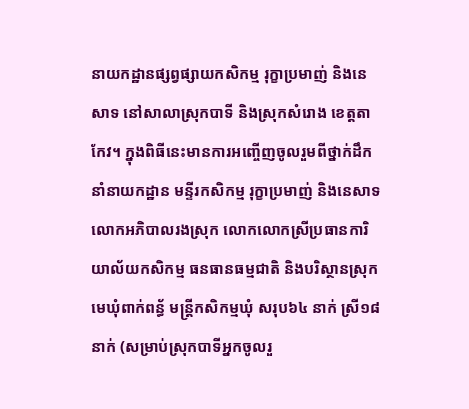នាយកដ្ឋានផ្សព្វផ្សាយកសិកម្ម រុក្ខាប្រមាញ់ និងនេសាទ នៅសាលាស្រុកបាទី និងស្រុកសំរោង ខេត្តតាកែវ។ ក្នុងពិធីនេះមានការអញ្ចើញចូលរួមពីថ្នាក់ដឹកនាំនាយកដ្ឋាន មន្ទីរកសិកម្ម រុក្ខាប្រមាញ់ និងនេសាទ លោកអភិបាលរងស្រុក លោកលោកស្រីប្រធានការិយាល័យកសិកម្ម ធនធានធម្មជាតិ និងបរិស្ថានស្រុក មេឃុំពាក់ពន្ធ័ មន្ត្រីកសិកម្មឃុំ សរុប៦៤ នាក់ ស្រី១៨ នាក់ (សម្រាប់ស្រុកបាទីអ្នកចូលរួ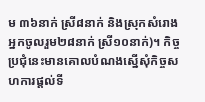ម ៣៦នាក់ ស្រី៨នាក់ និងស្រុកសំរោងអ្នកចូលរួម២៨នាក់ ស្រី១០នាក់)។ កិច្ចប្រជុំនេះមានគោលបំណងស្នើសុំកិច្ចសហការផ្តល់ទី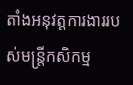តាំងអនុវត្តការងាររបស់មន្រ្តីកសិកម្ម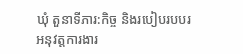ឃុំ តួនាទីភារ:កិច្ច និងរបៀបរបបរអនុវត្តការងារ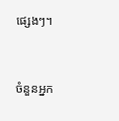ផ្សេងៗ។



ចំនួនអ្នក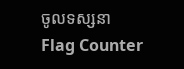ចូលទស្សនា
Flag Counter